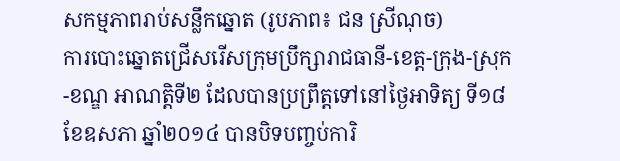សកម្មភាពរាប់សន្លឹកឆ្នោត (រូបភាព៖ ជន ស្រីណុច)
ការបោះឆ្នោតជ្រើសរើសក្រុមប្រឹក្សារាជធានី-ខេត្ត-ក្រុង-ស្រុក-ខណ្ឌ អាណត្តិទី២ ដែលបានប្រព្រឹត្តទៅនៅថ្ងៃអាទិត្យ ទី១៨ ខែឧសភា ឆ្នាំ២០១៤ បានបិទបញ្ចប់ការិ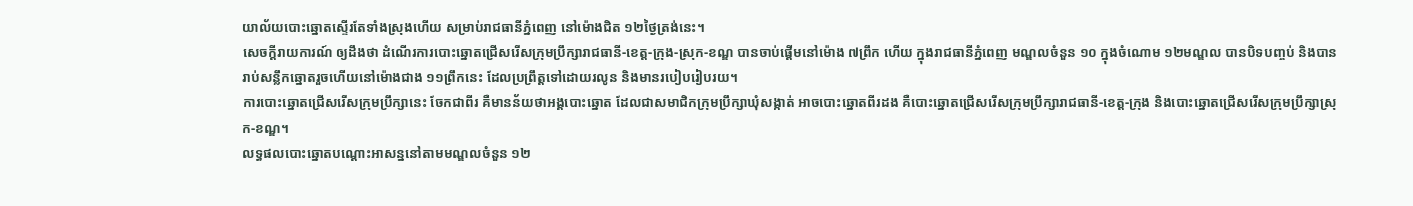យាល័យបោះឆ្នោតស្ទើរតែទាំងស្រុងហើយ សម្រាប់រាជធានីភ្នំពេញ នៅម៉ោងជិត ១២ថ្ងៃត្រង់នេះ។
សេចក្តីរាយការណ៍ ឲ្យដឹងថា ដំណើរការបោះឆ្នោតជ្រើសរើសក្រុមប្រឹក្សារាជធានី-ខេត្ត-ក្រុង-ស្រុក-ខណ្ឌ បានចាប់ផ្តើមនៅម៉ោង ៧ព្រឹក ហើយ ក្នុងរាជធានីភ្នំពេញ មណ្ឌលចំនួន ១០ ក្នុងចំណោម ១២មណ្ឌល បានបិទបញ្ចប់ និងបានរាប់សន្លឹកឆ្នោតរួចហើយនៅម៉ោងជាង ១១ព្រឹកនេះ ដែលប្រព្រឹត្តទៅដោយរលូន និងមានរបៀបរៀបរយ។
ការបោះឆ្នោតជ្រើសរើសក្រុមប្រឹក្សានេះ ចែកជាពីរ គឺមានន័យថាអង្គបោះឆ្នោត ដែលជាសមាជិកក្រុមប្រឹក្សាឃុំសង្កាត់ អាចបោះឆ្នោតពីរដង គឺបោះឆ្នោតជ្រើសរើសក្រុមប្រឹក្សារាជធានី-ខេត្ត-ក្រុង និងបោះឆ្នោតជ្រើសរើសក្រុមប្រឹក្សាស្រុក-ខណ្ឌ។
លទ្ធផលបោះឆ្នោតបណ្តោះអាសន្ននៅតាមមណ្ឌលចំនួន ១២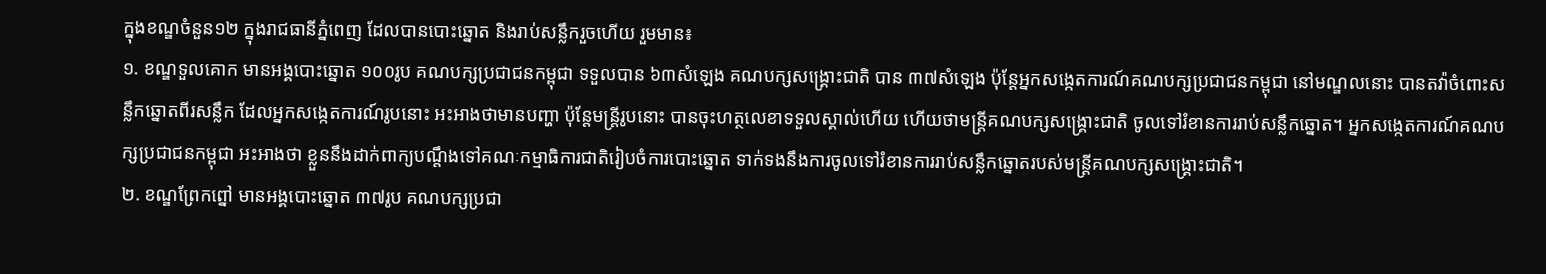ក្នុងខណ្ឌចំនួន១២ ក្នុងរាជធានីភ្នំពេញ ដែលបានបោះឆ្នោត និងរាប់សន្លឹករួចហើយ រួមមាន៖
១. ខណ្ឌទួលគោក មានអង្គបោះឆ្នោត ១០០រូប គណបក្សប្រជាជនកម្ពុជា ទទួលបាន ៦៣សំឡេង គណបក្សសង្គ្រោះជាតិ បាន ៣៧សំឡេង ប៉ុន្តែអ្នកសង្កេតការណ៍គណបក្សប្រជាជនកម្ពុជា នៅមណ្ឌលនោះ បានតវ៉ាចំពោះសន្លឹកឆ្នោតពីរសន្លឹក ដែលអ្នកសង្កេតការណ៍រូបនោះ អះអាងថាមានបញ្ហា ប៉ុន្តែមន្ត្រីរូបនោះ បានចុះហត្ថលេខាទទួលស្គាល់ហើយ ហើយថាមន្ត្រីគណបក្សសង្គ្រោះជាតិ ចូលទៅរំខានការរាប់សន្លឹកឆ្នោត។ អ្នកសង្កេតការណ៍គណបក្សប្រជាជនកម្ពុជា អះអាងថា ខ្លួននឹងដាក់ពាក្យបណ្តឹងទៅគណៈកម្មាធិការជាតិរៀបចំការបោះឆ្នោត ទាក់ទងនឹងការចូលទៅរំខានការរាប់សន្លឹកឆ្នោតរបស់មន្ត្រីគណបក្សសង្គ្រោះជាតិ។
២. ខណ្ឌព្រែកព្នៅ មានអង្គបោះឆ្នោត ៣៧រូប គណបក្សប្រជា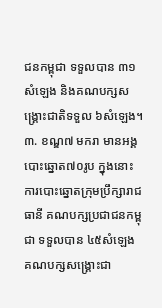ជនកម្ពុជា ទទួលបាន ៣១សំឡេង និងគណបក្សសង្គ្រោះជាតិទទួល ៦សំឡេង។
៣. ខណ្ឌ៧ មករា មានអង្គបោះឆ្នោត៧០រូប ក្នុងនោះ ការបោះឆ្នោតក្រុមប្រឹក្សារាជធានី គណបក្សប្រជាជនកម្ពុជា ទទួលបាន ៤៥សំឡេង គណបក្សសង្គ្រោះជា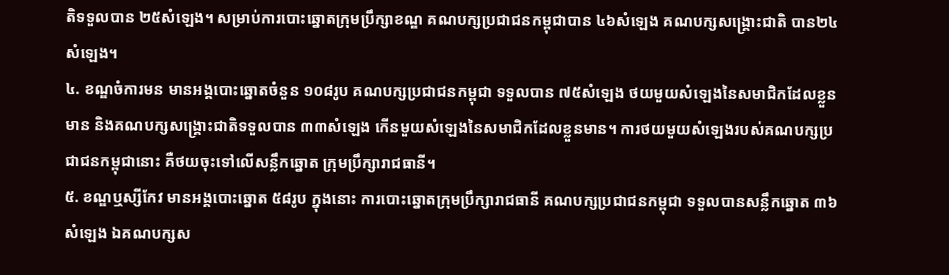តិទទួលបាន ២៥សំឡេង។ សម្រាប់ការបោះឆ្នោតក្រុមប្រឹក្សាខណ្ឌ គណបក្សប្រជាជនកម្ពុជាបាន ៤៦សំឡេង គណបក្សសង្គ្រោះជាតិ បាន២៤សំឡេង។
៤. ខណ្ឌចំការមន មានអង្គបោះឆ្នោតចំនួន ១០៨រូប គណបក្សប្រជាជនកម្ពុជា ទទួលបាន ៧៥សំឡេង ថយមួយសំឡេងនៃសមាជិកដែលខ្លួនមាន និងគណបក្សសង្គ្រោះជាតិទទួលបាន ៣៣សំឡេង កើនមួយសំឡេងនៃសមាជិកដែលខ្លួនមាន។ ការថយមួយសំឡេងរបស់គណបក្សប្រជាជនកម្ពុជានោះ គឺថយចុះទៅលើសន្លឹកឆ្នោត ក្រុមប្រឹក្សារាជធានី។
៥. ខណ្ឌឬស្សីកែវ មានអង្គបោះឆ្នោត ៥៨រូប ក្នុងនោះ ការបោះឆ្នោតក្រុមប្រឹក្សារាជធានី គណបក្សប្រជាជនកម្ពុជា ទទួលបានសន្លឹកឆ្នោត ៣៦សំឡេង ឯគណបក្សស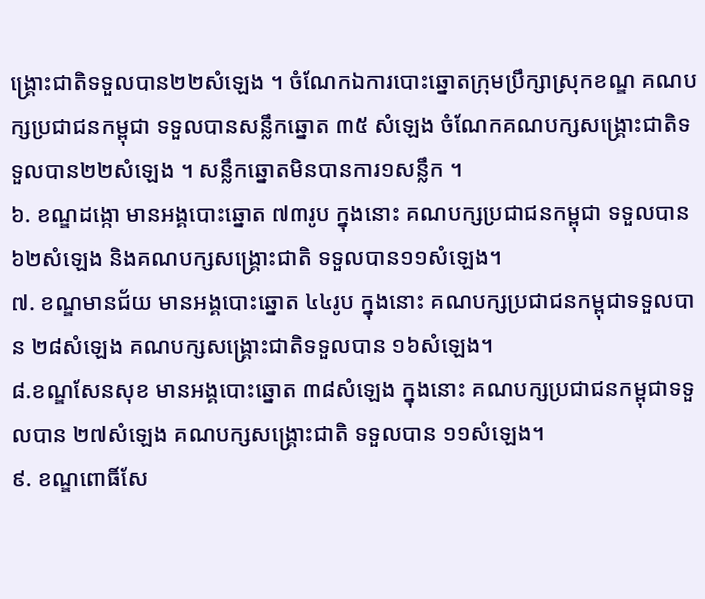ង្គ្រោះជាតិទទួលបាន២២សំឡេង ។ ចំណែកឯការបោះឆ្នោតក្រុមប្រឹក្សាស្រុកខណ្ឌ គណបក្សប្រជាជនកម្ពុជា ទទួលបានសន្លឹកឆ្នោត ៣៥ សំឡេង ចំណែកគណបក្សសង្គ្រោះជាតិទទួលបាន២២សំឡេង ។ សន្លឹកឆ្នោតមិនបានការ១សន្លឹក ។
៦. ខណ្ឌដង្កោ មានអង្គបោះឆ្នោត ៧៣រូប ក្នុងនោះ គណបក្សប្រជាជនកម្ពុជា ទទួលបាន៦២សំឡេង និងគណបក្សសង្គ្រោះជាតិ ទទួលបាន១១សំឡេង។
៧. ខណ្ឌមានជ័យ មានអង្គបោះឆ្នោត ៤៤រូប ក្នុងនោះ គណបក្សប្រជាជនកម្ពុជាទទួលបាន ២៨សំឡេង គណបក្សសង្គ្រោះជាតិទទួលបាន ១៦សំឡេង។
៨.ខណ្ឌសែនសុខ មានអង្គបោះឆ្នោត ៣៨សំឡេង ក្នុងនោះ គណបក្សប្រជាជនកម្ពុជាទទួលបាន ២៧សំឡេង គណបក្សសង្គ្រោះជាតិ ទទួលបាន ១១សំឡេង។
៩. ខណ្ឌពោធិ៍សែ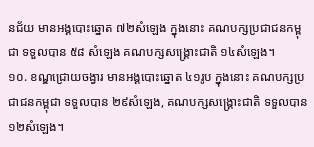នជ័យ មានអង្គបោះឆ្នោត ៧២សំឡេង ក្នុងនោះ គណបក្សប្រជាជនកម្ពុជា ទទួលបាន ៥៨ សំឡេង គណបក្សសង្គ្រោះជាតិ ១៤សំឡេង។
១០. ខណ្ឌជ្រោយចង្វារ មានអង្គបោះឆ្នោត ៤១រូប ក្នុងនោះ គណបក្សប្រជាជនកម្ពុជា ទទួលបាន ២៩សំឡេង, គណបក្សសង្គ្រោះជាតិ ទទួលបាន ១២សំឡេង។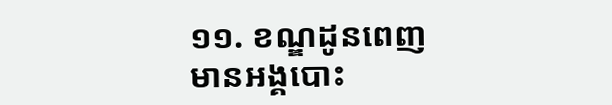១១. ខណ្ឌដូនពេញ មានអង្គបោះ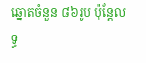ឆ្នោតចំនួន ៨៦រូប ប៉ុន្តែលទ្ធ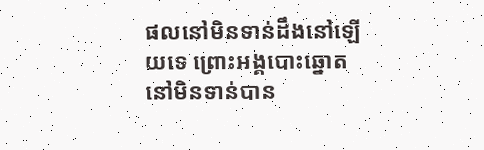ផលនៅមិនទាន់ដឹងនៅឡើយទេ ព្រោះអង្គបោះឆ្នោតនៅមិនទាន់បាន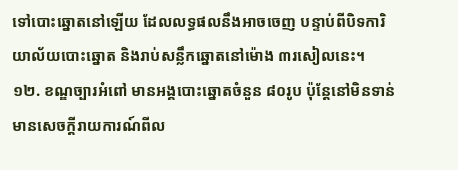ទៅបោះឆ្នោតនៅឡើយ ដែលលទ្ធផលនឹងអាចចេញ បន្ទាប់ពីបិទការិយាល័យបោះឆ្នោត និងរាប់សន្លឹកឆ្នោតនៅម៉ោង ៣រសៀលនេះ។
១២. ខណ្ឌច្បារអំពៅ មានអង្គបោះឆ្នោតចំនួន ៨០រូប ប៉ុន្តែនៅមិនទាន់មានសេចក្តីរាយការណ៍ពីល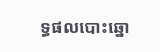ទ្ធផលបោះឆ្នោ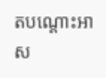តបណ្តោះអាស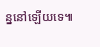ន្ននៅឡើយទេ៕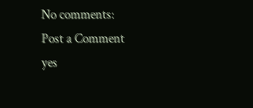No comments:
Post a Comment
yes